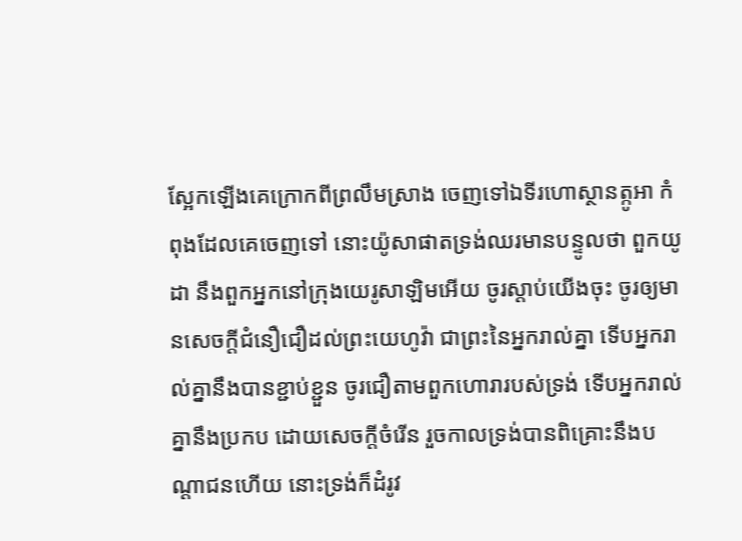ស្អែកឡើងគេក្រោកពីព្រលឹមស្រាង ចេញទៅឯទីរហោស្ថានត្កូអា កំពុងដែលគេចេញទៅ នោះយ៉ូសាផាតទ្រង់ឈរមានបន្ទូលថា ពួកយូដា នឹងពួកអ្នកនៅក្រុងយេរូសាឡិមអើយ ចូរស្តាប់យើងចុះ ចូរឲ្យមានសេចក្ដីជំនឿជឿដល់ព្រះយេហូវ៉ា ជាព្រះនៃអ្នករាល់គ្នា ទើបអ្នករាល់គ្នានឹងបានខ្ជាប់ខ្ជួន ចូរជឿតាមពួកហោរារបស់ទ្រង់ ទើបអ្នករាល់គ្នានឹងប្រកប ដោយសេចក្ដីចំរើន រួចកាលទ្រង់បានពិគ្រោះនឹងបណ្តាជនហើយ នោះទ្រង់ក៏ដំរូវ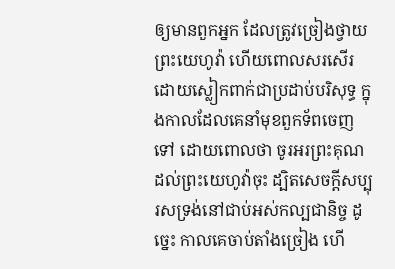ឲ្យមានពួកអ្នក ដែលត្រូវច្រៀងថ្វាយព្រះយេហូវ៉ា ហើយពោលសរសើរ ដោយស្លៀកពាក់ជាប្រដាប់បរិសុទ្ធ ក្នុងកាលដែលគេនាំមុខពួកទ័ពចេញទៅ ដោយពោលថា ចូរអរព្រះគុណដល់ព្រះយេហូវ៉ាចុះ ដ្បិតសេចក្ដីសប្បុរសទ្រង់នៅជាប់អស់កល្បជានិច្ច ដូច្នេះ កាលគេចាប់តាំងច្រៀង ហើ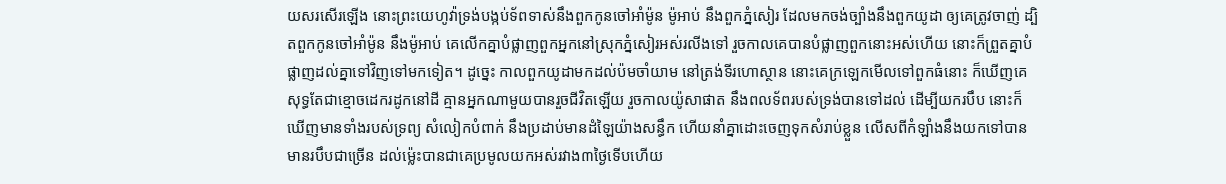យសរសើរឡើង នោះព្រះយេហូវ៉ាទ្រង់បង្កប់ទ័ពទាស់នឹងពួកកូនចៅអាំម៉ូន ម៉ូអាប់ នឹងពួកភ្នំសៀរ ដែលមកចង់ច្បាំងនឹងពួកយូដា ឲ្យគេត្រូវចាញ់ ដ្បិតពួកកូនចៅអាំម៉ូន នឹងម៉ូអាប់ គេលើកគ្នាបំផ្លាញពួកអ្នកនៅស្រុកភ្នំសៀរអស់រលីងទៅ រួចកាលគេបានបំផ្លាញពួកនោះអស់ហើយ នោះក៏ព្រួតគ្នាបំផ្លាញដល់គ្នាទៅវិញទៅមកទៀត។ ដូច្នេះ កាលពួកយូដាមកដល់ប៉មចាំយាម នៅត្រង់ទីរហោស្ថាន នោះគេក្រឡេកមើលទៅពួកធំនោះ ក៏ឃើញគេសុទ្ធតែជាខ្មោចដេករដូកនៅដី គ្មានអ្នកណាមួយបានរួចជីវិតឡើយ រួចកាលយ៉ូសាផាត នឹងពលទ័ពរបស់ទ្រង់បានទៅដល់ ដើម្បីយករបឹប នោះក៏ឃើញមានទាំងរបស់ទ្រព្យ សំលៀកបំពាក់ នឹងប្រដាប់មានដំឡៃយ៉ាងសន្ធឹក ហើយនាំគ្នាដោះចេញទុកសំរាប់ខ្លួន លើសពីកំឡាំងនឹងយកទៅបាន មានរបឹបជាច្រើន ដល់ម៉្លេះបានជាគេប្រមូលយកអស់រវាង៣ថ្ងៃទើបហើយ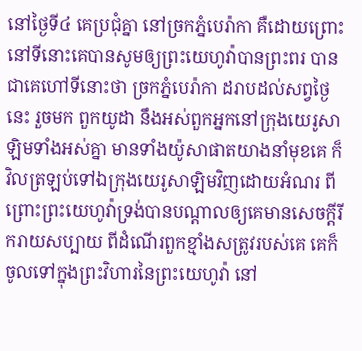នៅថ្ងៃទី៤ គេប្រជុំគ្នា នៅច្រកភ្នំបេរ៉ាកា គឺដោយព្រោះនៅទីនោះគេបានសូមឲ្យព្រះយេហូវ៉ាបានព្រះពរ បានជាគេហៅទីនោះថា ច្រកភ្នំបេរ៉ាកា ដរាបដល់សព្វថ្ងៃនេះ រួចមក ពួកយូដា នឹងអស់ពួកអ្នកនៅក្រុងយេរូសាឡិមទាំងអស់គ្នា មានទាំងយ៉ូសាផាតយាងនាំមុខគេ ក៏វិលត្រឡប់ទៅឯក្រុងយេរូសាឡិមវិញដោយអំណរ ពីព្រោះព្រះយេហូវ៉ាទ្រង់បានបណ្តាលឲ្យគេមានសេចក្ដីរីករាយសប្បាយ ពីដំណើរពួកខ្មាំងសត្រូវរបស់គេ គេក៏ចូលទៅក្នុងព្រះវិហារនៃព្រះយេហូវ៉ា នៅ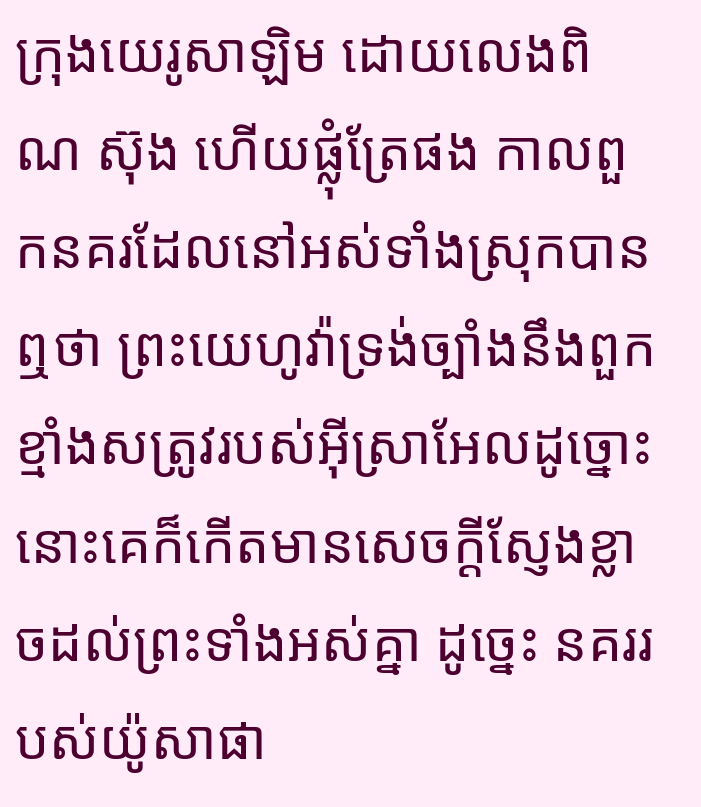ក្រុងយេរូសាឡិម ដោយលេងពិណ ស៊ុង ហើយផ្លុំត្រែផង កាលពួកនគរដែលនៅអស់ទាំងស្រុកបានឮថា ព្រះយេហូវ៉ាទ្រង់ច្បាំងនឹងពួកខ្មាំងសត្រូវរបស់អ៊ីស្រាអែលដូច្នោះ នោះគេក៏កើតមានសេចក្ដីស្ញែងខ្លាចដល់ព្រះទាំងអស់គ្នា ដូច្នេះ នគររបស់យ៉ូសាផា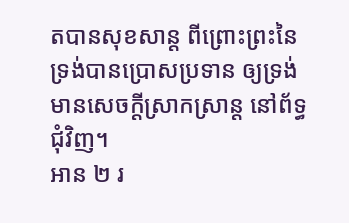តបានសុខសាន្ត ពីព្រោះព្រះនៃទ្រង់បានប្រោសប្រទាន ឲ្យទ្រង់មានសេចក្ដីស្រាកស្រាន្ត នៅព័ទ្ធជុំវិញ។
អាន ២ រ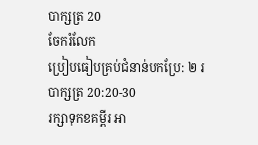បាក្សត្រ 20
ចែករំលែក
ប្រៀបធៀបគ្រប់ជំនាន់បកប្រែ: ២ របាក្សត្រ 20:20-30
រក្សាទុកខគម្ពីរ អា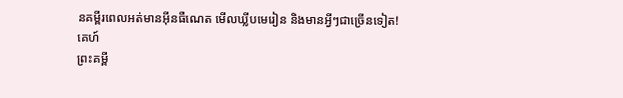នគម្ពីរពេលអត់មានអ៊ីនធឺណេត មើលឃ្លីបមេរៀន និងមានអ្វីៗជាច្រើនទៀត!
គេហ៍
ព្រះគម្ពី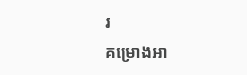រ
គម្រោងអា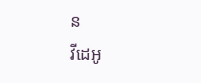ន
វីដេអូ